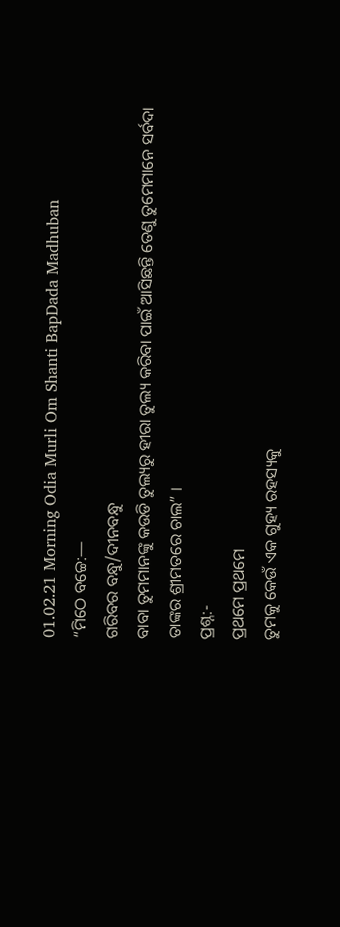01.02.21 Morning Odia Murli Om Shanti BapDada Madhuban
“ମିଠେ ବଚ୍ଚେ:—
ଗରିବର ବନ୍ଧୁ/ଦୀନବନ୍ଧୁ
ବାବା ତୁମମାନଙ୍କୁ କଉଡି ତୁଲ୍ୟରୁ ହୀରା ତୁଲ୍ୟ କରିବା ପାଇଁ ଆସିଛନ୍ତି ତେଣୁ ତୁମେମାନେ ସର୍ବଦା
ତାଙ୍କର ଶ୍ରୀମତରେ ଚାଲ” ।
ପ୍ରଶ୍ନ:-
ପ୍ରଥମେ ପ୍ରଥମେ
ତୁମକୁ କେଉଁ ଏକ ଗୁହ୍ୟ ରହସ୍ୟକୁ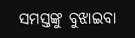ସମସ୍ତଙ୍କୁ ବୁଝାଇବା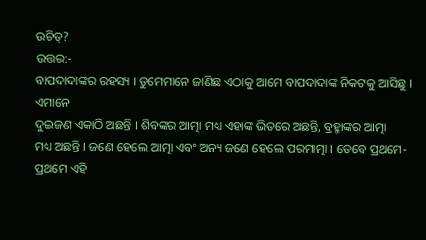ଉଚିତ୍?
ଉତ୍ତର:-
ବାପଦାଦାଙ୍କର ରହସ୍ୟ । ତୁମେମାନେ ଜାଣିଛ ଏଠାକୁ ଆମେ ବାପଦାଦାଙ୍କ ନିକଟକୁ ଆସିଛୁ । ଏମାନେ
ଦୁଇଜଣ ଏକାଠି ଅଛନ୍ତି । ଶିବଙ୍କର ଆତ୍ମା ମଧ୍ୟ ଏହାଙ୍କ ଭିତରେ ଅଛନ୍ତି, ବ୍ରହ୍ମାଙ୍କର ଆତ୍ମା
ମଧ୍ୟ ଅଛନ୍ତି । ଜଣେ ହେଲେ ଆତ୍ମା ଏବଂ ଅନ୍ୟ ଜଣେ ହେଲେ ପରମାତ୍ମା । ତେବେ ପ୍ରଥମେ-ପ୍ରଥମେ ଏହି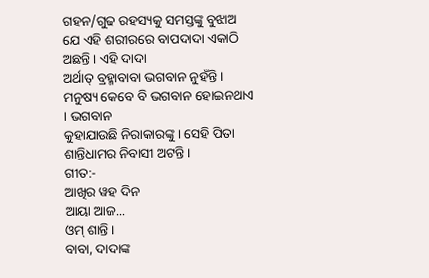ଗହନ/ଗୁଢ ରହସ୍ୟକୁ ସମସ୍ତଙ୍କୁ ବୁଝାଅ ଯେ ଏହି ଶରୀରରେ ବାପଦାଦା ଏକାଠି ଅଛନ୍ତି । ଏହି ଦାଦା
ଅର୍ଥାତ୍ ବ୍ରହ୍ମାବାବା ଭଗବାନ ନୁହଁନ୍ତି । ମନୁଷ୍ୟ କେବେ ବି ଭଗବାନ ହୋଇନଥାଏ । ଭଗବାନ
କୁହାଯାଉଛି ନିରାକାରଙ୍କୁ । ସେହି ପିତା ଶାନ୍ତିଧାମର ନିବାସୀ ଅଟନ୍ତି ।
ଗୀତ:-
ଆଖିର ୱହ ଦିନ
ଆୟା ଆଜ...
ଓମ୍ ଶାନ୍ତି ।
ବାବା, ଦାଦାଙ୍କ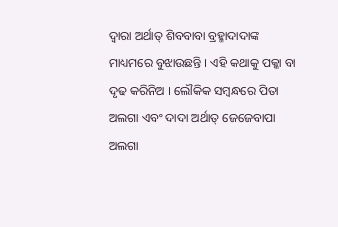ଦ୍ୱାରା ଅର୍ଥାତ୍ ଶିବବାବା ବ୍ରହ୍ମାଦାଦାଙ୍କ ମାଧ୍ୟମରେ ବୁଝାଉଛନ୍ତି । ଏହି କଥାକୁ ପକ୍କା ବା
ଦୃଢ କରିନିଅ । ଲୌକିକ ସମ୍ବନ୍ଧରେ ପିତା ଅଲଗା ଏବଂ ଦାଦା ଅର୍ଥାତ୍ ଜେଜେବାପା ଅଲଗା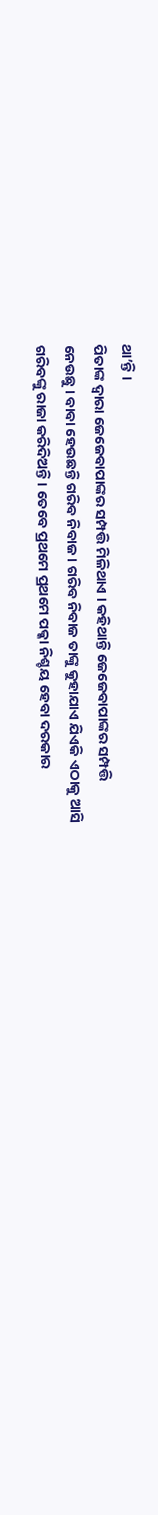ଥା’ନ୍ତି ।
ପିତାଙ୍କ ଦ୍ୱାରା ଜେଜେବାପାଙ୍କର ସମ୍ପତ୍ତି ମିଳିଥାଏ । କହିଥାନ୍ତି ଜେଜେବାପାଙ୍କର ସମ୍ପତ୍ତି
ନେଉଛୁ । ବାବା ହେଉଛନ୍ତି ଗରିବ ନିବାଜ । ଗରିବ ନିବାଜ ତାଙ୍କୁ କୁହାଯାଏ ଯିଏକି ଏଠାକୁ ଆସି
ଗରିବଙ୍କୁ ରାଜା କରିଦିଅନ୍ତି । ତେବେ ପ୍ରଥମେ ପ୍ରଥମେ ପକ୍କା ନିଶ୍ଚୟ ହେବା ଦରକାର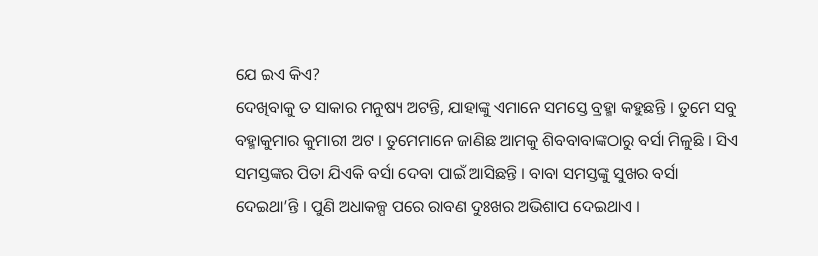ଯେ ଇଏ କିଏ?
ଦେଖିବାକୁ ତ ସାକାର ମନୁଷ୍ୟ ଅଟନ୍ତି, ଯାହାଙ୍କୁ ଏମାନେ ସମସ୍ତେ ବ୍ରହ୍ମା କହୁଛନ୍ତି । ତୁମେ ସବୁ
ବହ୍ମାକୁମାର କୁମାରୀ ଅଟ । ତୁମେମାନେ ଜାଣିଛ ଆମକୁ ଶିବବାବାଙ୍କଠାରୁ ବର୍ସା ମିଳୁଛି । ସିଏ
ସମସ୍ତଙ୍କର ପିତା ଯିଏକି ବର୍ସା ଦେବା ପାଇଁ ଆସିଛନ୍ତି । ବାବା ସମସ୍ତଙ୍କୁ ସୁଖର ବର୍ସା
ଦେଇଥା’ନ୍ତି । ପୁଣି ଅଧାକଳ୍ପ ପରେ ରାବଣ ଦୁଃଖର ଅଭିଶାପ ଦେଇଥାଏ ।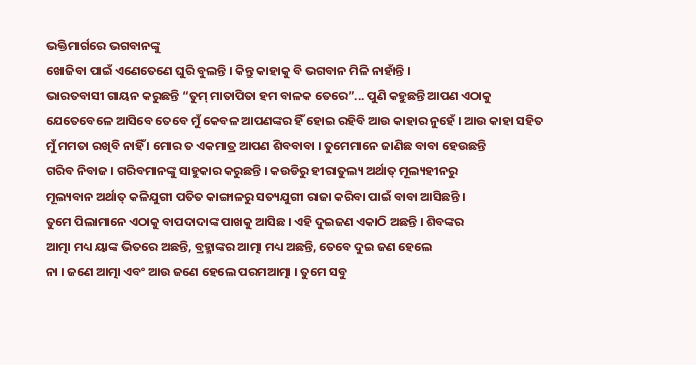ଭକ୍ତିମାର୍ଗରେ ଭଗବାନଙ୍କୁ
ଖୋଜିବା ପାଇଁ ଏଣେତେଣେ ଘୁରି ବୁଲନ୍ତି । କିନ୍ତୁ କାହାକୁ ବି ଭଗବାନ ମିଳି ନାହାଁନ୍ତି ।
ଭାରତବାସୀ ଗାୟନ କରୁଛନ୍ତି “ତୁମ୍ ମାତାପିତା ହମ ବାଳକ ତେରେ”... ପୁଣି କହୁଛନ୍ତି ଆପଣ ଏଠାକୁ
ଯେତେବେଳେ ଆସିବେ ତେବେ ମୁଁ କେବଳ ଆପଣଙ୍କର ହିଁ ହୋଇ ରହିବି ଆଉ କାହାର ନୁହେଁ । ଆଉ କାହା ସହିତ
ମୁଁ ମମତା ରଖିବି ନାହିଁ । ମୋର ତ ଏକମାତ୍ର ଆପଣ ଶିବବାବା । ତୁମେମାନେ ଜାଣିଛ ବାବା ହେଉଛନ୍ତି
ଗରିବ ନିବାଜ । ଗରିବମାନଙ୍କୁ ସାହୁକାର କରୁଛନ୍ତି । କଉଡିରୁ ହୀରାତୁଲ୍ୟ ଅର୍ଥାତ୍ ମୂଲ୍ୟହୀନରୁ
ମୂଲ୍ୟବାନ ଅର୍ଥାତ୍ କଳିଯୁଗୀ ପତିତ କାଙ୍ଗାଳରୁ ସତ୍ୟଯୁଗୀ ରାଜା କରିବା ପାଇଁ ବାବା ଆସିଛନ୍ତି ।
ତୁମେ ପିଲାମାନେ ଏଠାକୁ ବାପଦାଦାଙ୍କ ପାଖକୁ ଆସିଛ । ଏହି ଦୁଇଜଣ ଏକାଠି ଅଛନ୍ତି । ଶିବଙ୍କର
ଆତ୍ମା ମଧ୍ୟ ୟାଙ୍କ ଭିତରେ ଅଛନ୍ତି, ବ୍ରହ୍ମାଙ୍କର ଆତ୍ମା ମଧ୍ୟ ଅଛନ୍ତି, ତେବେ ଦୁଇ ଜଣ ହେଲେ
ନା । ଜଣେ ଆତ୍ମା ଏବଂ ଆଉ ଜଣେ ହେଲେ ପରମଆତ୍ମା । ତୁମେ ସବୁ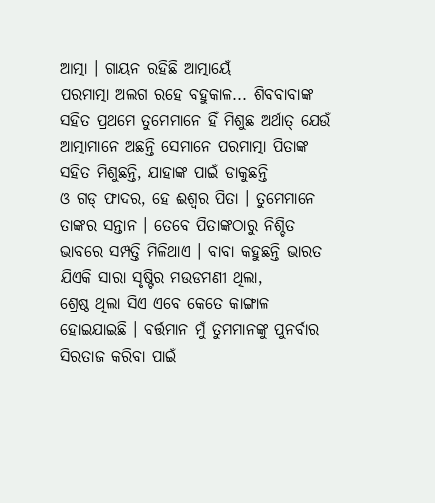ଆତ୍ମା । ଗାୟନ ରହିଛି ଆତ୍ମାୟେଁ
ପରମାତ୍ମା ଅଲଗ ରହେ ବହୁକାଳ... ଶିବବାବାଙ୍କ ସହିତ ପ୍ରଥମେ ତୁମେମାନେ ହିଁ ମିଶୁଛ ଅର୍ଥାତ୍ ଯେଉଁ
ଆତ୍ମାମାନେ ଅଛନ୍ତି ସେମାନେ ପରମାତ୍ମା ପିତାଙ୍କ ସହିତ ମିଶୁଛନ୍ତି, ଯାହାଙ୍କ ପାଇଁ ଡାକୁଛନ୍ତି
ଓ ଗଡ୍ ଫାଦର, ହେ ଈଶ୍ୱର ପିତା । ତୁମେମାନେ ତାଙ୍କର ସନ୍ତାନ । ତେବେ ପିତାଙ୍କଠାରୁ ନିଶ୍ଚିତ
ଭାବରେ ସମ୍ପତ୍ତି ମିଳିଥାଏ । ବାବା କହୁଛନ୍ତି ଭାରତ ଯିଏକି ସାରା ସୃଷ୍ଟିର ମଉଡମଣୀ ଥିଲା,
ଶ୍ରେଷ୍ଠ ଥିଲା ସିଏ ଏବେ କେତେ କାଙ୍ଗାଳ ହୋଇଯାଇଛି । ବର୍ତ୍ତମାନ ମୁଁ ତୁମମାନଙ୍କୁ ପୁନର୍ବାର
ସିରତାଜ କରିବା ପାଇଁ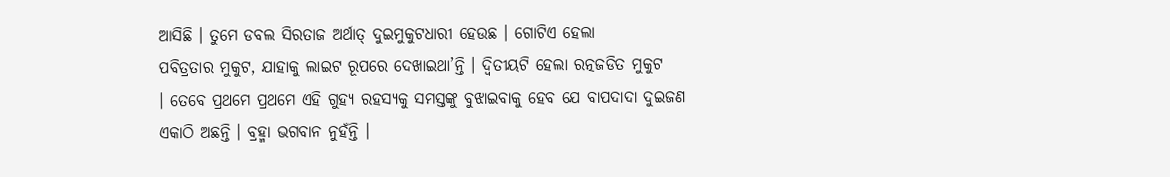ଆସିଛି । ତୁମେ ଡବଲ ସିରତାଜ ଅର୍ଥାତ୍ ଦୁଇମୁକୁଟଧାରୀ ହେଉଛ । ଗୋଟିଏ ହେଲା
ପବିତ୍ରତାର ମୁକୁଟ, ଯାହାକୁ ଲାଇଟ ରୂପରେ ଦେଖାଇଥା’ନ୍ତି । ଦ୍ୱିତୀୟଟି ହେଲା ରତ୍ନଜଡିତ ମୁକୁଟ
। ତେବେ ପ୍ରଥମେ ପ୍ରଥମେ ଏହି ଗୁହ୍ୟ ରହସ୍ୟକୁ ସମସ୍ତଙ୍କୁ ବୁଝାଇବାକୁ ହେବ ଯେ ବାପଦାଦା ଦୁଇଜଣ
ଏକାଠି ଅଛନ୍ତି । ବ୍ରହ୍ମା ଭଗବାନ ନୁହଁନ୍ତି ।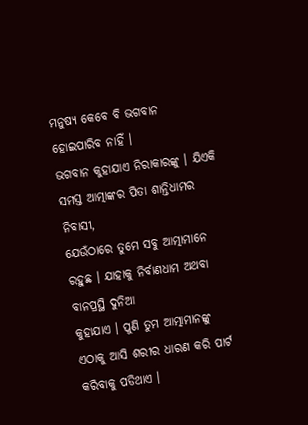ମନୁଷ୍ୟ କେବେ ବି ଭଗବାନ ହୋଇପାରିବ ନାହିଁ ।
ଭଗବାନ କୁହାଯାଏ ନିରାକାରଙ୍କୁ । ଯିଏକି ସମସ୍ତ ଆତ୍ମାଙ୍କର ପିତା ଶାନ୍ତିଧାମର ନିବାସୀ,
ଯେଉଁଠାରେ ତୁମେ ସବୁ ଆତ୍ମାମାନେ ରହୁଛ । ଯାହାକୁ ନିର୍ବାଣଧାମ ଅଥବା ବାନପ୍ରସ୍ଥି ଦୁନିଆ
କୁହାଯାଏ । ପୁଣି ତୁମ ଆତ୍ମାମାନଙ୍କୁ ଏଠାକୁ ଆସି ଶରୀର ଧାରଣ କରି ପାର୍ଟ କରିବାକୁ ପଡିଥାଏ ।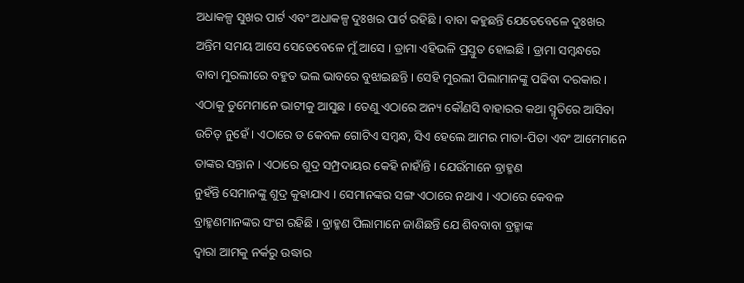ଅଧାକଳ୍ପ ସୁଖର ପାର୍ଟ ଏବଂ ଅଧାକଳ୍ପ ଦୁଃଖର ପାର୍ଟ ରହିଛି । ବାବା କହୁଛନ୍ତି ଯେତେବେଳେ ଦୁଃଖର
ଅନ୍ତିମ ସମୟ ଆସେ ସେତେବେଳେ ମୁଁ ଆସେ । ଡ୍ରାମା ଏହିଭଳି ପ୍ରସ୍ତୁତ ହୋଇଛି । ଡ୍ରାମା ସମ୍ବନ୍ଧରେ
ବାବା ମୁରଲୀରେ ବହୁତ ଭଲ ଭାବରେ ବୁଝାଇଛନ୍ତି । ସେହି ମୁରଲୀ ପିଲାମାନଙ୍କୁ ପଢିବା ଦରକାର ।
ଏଠାକୁ ତୁମେମାନେ ଭାଟୀକୁ ଆସୁଛ । ତେଣୁ ଏଠାରେ ଅନ୍ୟ କୌଣସି ବାହାରର କଥା ସ୍ମୃତିରେ ଆସିବା
ଉଚିତ୍ ନୁହେଁ । ଏଠାରେ ତ କେବଳ ଗୋଟିଏ ସମ୍ବନ୍ଧ, ସିଏ ହେଲେ ଆମର ମାତା-ପିତା ଏବଂ ଆମେମାନେ
ତାଙ୍କର ସନ୍ତାନ । ଏଠାରେ ଶୁଦ୍ର ସମ୍ପ୍ରଦାୟର କେହି ନାହାଁନ୍ତି । ଯେଉଁମାନେ ବ୍ରାହ୍ମଣ
ନୁହଁନ୍ତି ସେମାନଙ୍କୁ ଶୁଦ୍ର କୁହାଯାଏ । ସେମାନଙ୍କର ସଙ୍ଗ ଏଠାରେ ନଥାଏ । ଏଠାରେ କେବଳ
ବ୍ରାହ୍ମଣମାନଙ୍କର ସଂଗ ରହିଛି । ବ୍ରାହ୍ମଣ ପିଲାମାନେ ଜାଣିଛନ୍ତି ଯେ ଶିବବାବା ବ୍ରହ୍ମାଙ୍କ
ଦ୍ୱାରା ଆମକୁ ନର୍କରୁ ଉଦ୍ଧାର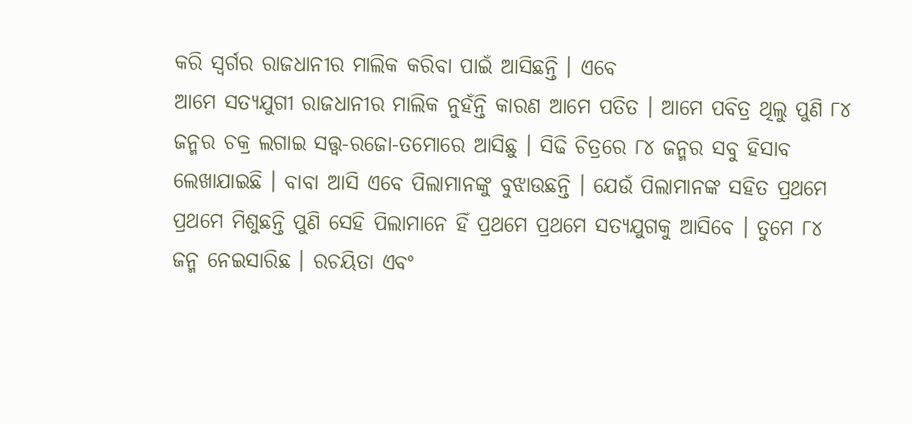କରି ସ୍ୱର୍ଗର ରାଜଧାନୀର ମାଲିକ କରିବା ପାଇଁ ଆସିଛନ୍ତି । ଏବେ
ଆମେ ସତ୍ୟଯୁଗୀ ରାଜଧାନୀର ମାଲିକ ନୁହଁନ୍ତି କାରଣ ଆମେ ପତିତ । ଆମେ ପବିତ୍ର ଥିଲୁ ପୁଣି ୮୪
ଜନ୍ମର ଚକ୍ର ଲଗାଇ ସତ୍ତ୍ୱ-ରଜୋ-ତମୋରେ ଆସିଛୁ । ସିଢି ଚିତ୍ରରେ ୮୪ ଜନ୍ମର ସବୁ ହିସାବ
ଲେଖାଯାଇଛି । ବାବା ଆସି ଏବେ ପିଲାମାନଙ୍କୁ ବୁଝାଉଛନ୍ତି । ଯେଉଁ ପିଲାମାନଙ୍କ ସହିତ ପ୍ରଥମେ
ପ୍ରଥମେ ମିଶୁଛନ୍ତି ପୁଣି ସେହି ପିଲାମାନେ ହିଁ ପ୍ରଥମେ ପ୍ରଥମେ ସତ୍ୟଯୁଗକୁ ଆସିବେ । ତୁମେ ୮୪
ଜନ୍ମ ନେଇସାରିଛ । ରଚୟିତା ଏବଂ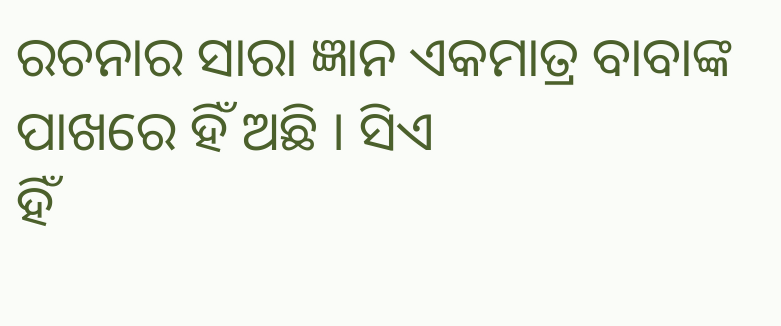ରଚନାର ସାରା ଜ୍ଞାନ ଏକମାତ୍ର ବାବାଙ୍କ ପାଖରେ ହିଁ ଅଛି । ସିଏ
ହିଁ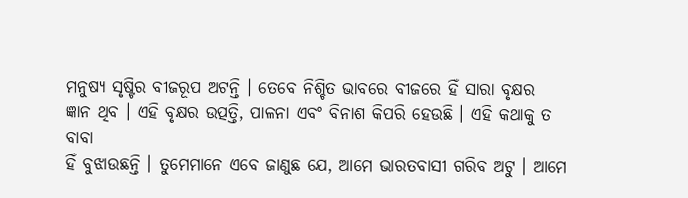ମନୁଷ୍ୟ ସୃଷ୍ଟିର ବୀଜରୂପ ଅଟନ୍ତି । ତେବେ ନିଶ୍ଚିତ ଭାବରେ ବୀଜରେ ହିଁ ସାରା ବୃକ୍ଷର
ଜ୍ଞାନ ଥିବ । ଏହି ବୃକ୍ଷର ଉତ୍ପତ୍ତି, ପାଳନା ଏବଂ ବିନାଶ କିପରି ହେଉଛି । ଏହି କଥାକୁ ତ ବାବା
ହିଁ ବୁଝାଉଛନ୍ତି । ତୁମେମାନେ ଏବେ ଜାଣୁଛ ଯେ, ଆମେ ଭାରତବାସୀ ଗରିବ ଅଟୁ । ଆମେ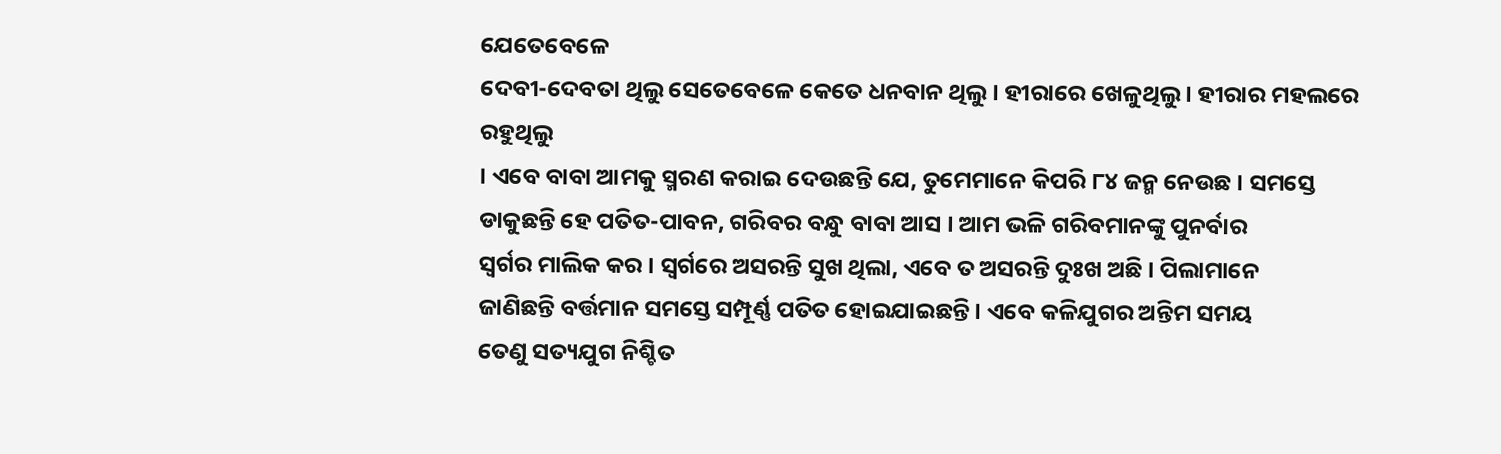ଯେତେବେଳେ
ଦେବୀ-ଦେବତା ଥିଲୁ ସେତେବେଳେ କେତେ ଧନବାନ ଥିଲୁ । ହୀରାରେ ଖେଳୁଥିଲୁ । ହୀରାର ମହଲରେ ରହୁଥିଲୁ
। ଏବେ ବାବା ଆମକୁ ସ୍ମରଣ କରାଇ ଦେଉଛନ୍ତି ଯେ, ତୁମେମାନେ କିପରି ୮୪ ଜନ୍ମ ନେଉଛ । ସମସ୍ତେ
ଡାକୁଛନ୍ତି ହେ ପତିତ-ପାବନ, ଗରିବର ବନ୍ଧୁ ବାବା ଆସ । ଆମ ଭଳି ଗରିବମାନଙ୍କୁ ପୁନର୍ବାର
ସ୍ୱର୍ଗର ମାଲିକ କର । ସ୍ୱର୍ଗରେ ଅସରନ୍ତି ସୁଖ ଥିଲା, ଏବେ ତ ଅସରନ୍ତି ଦୁଃଖ ଅଛି । ପିଲାମାନେ
ଜାଣିଛନ୍ତି ବର୍ତ୍ତମାନ ସମସ୍ତେ ସମ୍ପୂର୍ଣ୍ଣ ପତିତ ହୋଇଯାଇଛନ୍ତି । ଏବେ କଳିଯୁଗର ଅନ୍ତିମ ସମୟ
ତେଣୁ ସତ୍ୟଯୁଗ ନିଶ୍ଚିତ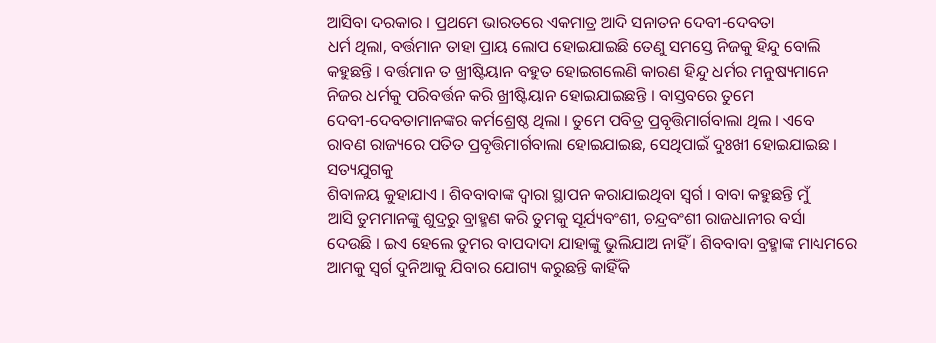ଆସିବା ଦରକାର । ପ୍ରଥମେ ଭାରତରେ ଏକମାତ୍ର ଆଦି ସନାତନ ଦେବୀ-ଦେବତା
ଧର୍ମ ଥିଲା, ବର୍ତ୍ତମାନ ତାହା ପ୍ରାୟ ଲୋପ ହୋଇଯାଇଛି ତେଣୁ ସମସ୍ତେ ନିଜକୁ ହିନ୍ଦୁ ବୋଲି
କହୁଛନ୍ତି । ବର୍ତ୍ତମାନ ତ ଖ୍ରୀଷ୍ଟିୟାନ ବହୁତ ହୋଇଗଲେଣି କାରଣ ହିନ୍ଦୁ ଧର୍ମର ମନୁଷ୍ୟମାନେ
ନିଜର ଧର୍ମକୁ ପରିବର୍ତ୍ତନ କରି ଖ୍ରୀଷ୍ଟିୟାନ ହୋଇଯାଇଛନ୍ତି । ବାସ୍ତବରେ ତୁମେ
ଦେବୀ-ଦେବତାମାନଙ୍କର କର୍ମଶ୍ରେଷ୍ଠ ଥିଲା । ତୁମେ ପବିତ୍ର ପ୍ରବୃତ୍ତିମାର୍ଗବାଲା ଥିଲ । ଏବେ
ରାବଣ ରାଜ୍ୟରେ ପତିତ ପ୍ରବୃତ୍ତିମାର୍ଗବାଲା ହୋଇଯାଇଛ, ସେଥିପାଇଁ ଦୁଃଖୀ ହୋଇଯାଇଛ । ସତ୍ୟଯୁଗକୁ
ଶିବାଳୟ କୁହାଯାଏ । ଶିବବାବାଙ୍କ ଦ୍ୱାରା ସ୍ଥାପନ କରାଯାଇଥିବା ସ୍ୱର୍ଗ । ବାବା କହୁଛନ୍ତି ମୁଁ
ଆସି ତୁମମାନଙ୍କୁ ଶୁଦ୍ରରୁ ବ୍ରାହ୍ମଣ କରି ତୁମକୁ ସୂର୍ଯ୍ୟବଂଶୀ, ଚନ୍ଦ୍ରବଂଶୀ ରାଜଧାନୀର ବର୍ସା
ଦେଉଛି । ଇଏ ହେଲେ ତୁମର ବାପଦାଦା ଯାହାଙ୍କୁ ଭୁଲିଯାଅ ନାହିଁ । ଶିବବାବା ବ୍ରହ୍ମାଙ୍କ ମାଧ୍ୟମରେ
ଆମକୁ ସ୍ୱର୍ଗ ଦୁନିଆକୁ ଯିବାର ଯୋଗ୍ୟ କରୁଛନ୍ତି କାହିଁକି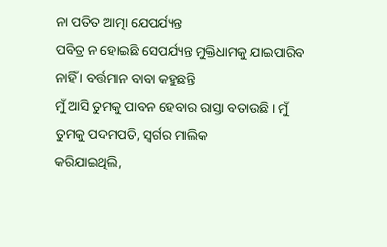ନା ପତିତ ଆତ୍ମା ଯେପର୍ଯ୍ୟନ୍ତ
ପବିତ୍ର ନ ହୋଇଛି ସେପର୍ଯ୍ୟନ୍ତ ମୁକ୍ତିଧାମକୁ ଯାଇପାରିବ ନାହିଁ । ବର୍ତ୍ତମାନ ବାବା କହୁଛନ୍ତି
ମୁଁ ଆସି ତୁମକୁ ପାବନ ହେବାର ରାସ୍ତା ବତାଉଛି । ମୁଁ ତୁମକୁ ପଦମପତି, ସ୍ୱର୍ଗର ମାଲିକ
କରିଯାଇଥିଲି,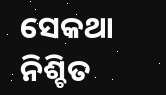ସେକଥା ନିଶ୍ଚିତ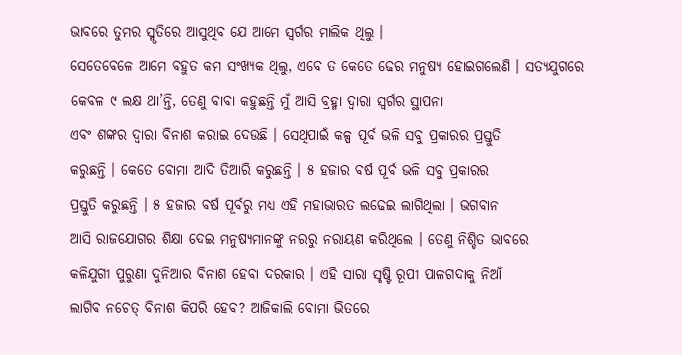ଭାବରେ ତୁମର ସ୍ମୃତିରେ ଆସୁଥିବ ଯେ ଆମେ ସ୍ୱର୍ଗର ମାଲିକ ଥିଲୁ ।
ସେତେବେଳେ ଆମେ ବହୁତ କମ ସଂଖ୍ୟକ ଥିଲୁ, ଏବେ ତ କେତେ ଢେର ମନୁଷ୍ୟ ହୋଇଗଲେଣି । ସତ୍ୟଯୁଗରେ
କେବଳ ୯ ଲକ୍ଷ ଥା’ନ୍ତି, ତେଣୁ ବାବା କହୁଛନ୍ତି ମୁଁ ଆସି ବ୍ରହ୍ମା ଦ୍ୱାରା ସ୍ୱର୍ଗର ସ୍ଥାପନା
ଏବଂ ଶଙ୍କର ଦ୍ୱାରା ବିନାଶ କରାଇ ଦେଉଛି । ସେଥିପାଇଁ କଳ୍ପ ପୂର୍ବ ଭଳି ସବୁ ପ୍ରକାରର ପ୍ରସ୍ତୁତି
କରୁଛନ୍ତି । କେତେ ବୋମା ଆଦି ତିଆରି କରୁଛନ୍ତି । ୫ ହଜାର ବର୍ଷ ପୂର୍ବ ଭଳି ସବୁ ପ୍ରକାରର
ପ୍ରସ୍ତୁତି କରୁଛନ୍ତି । ୫ ହଜାର ବର୍ଷ ପୂର୍ବରୁ ମଧ୍ୟ ଏହି ମହାଭାରତ ଲଢେଇ ଲାଗିଥିଲା । ଭଗବାନ
ଆସି ରାଜଯୋଗର ଶିକ୍ଷା ଦେଇ ମନୁଷ୍ୟମାନଙ୍କୁ ନରରୁ ନରାୟଣ କରିଥିଲେ । ତେଣୁ ନିଶ୍ଚିତ ଭାବରେ
କଳିଯୁଗୀ ପୁରୁଣା ଦୁନିଆର ବିନାଶ ହେବା ଦରକାର । ଏହି ସାରା ସୃଷ୍ଟି ରୂପୀ ପାଳଗଦାକୁ ନିଆଁ
ଲାଗିବ ନଚେତ୍ ବିନାଶ କିପରି ହେବ? ଆଜିକାଲି ବୋମା ଭିତରେ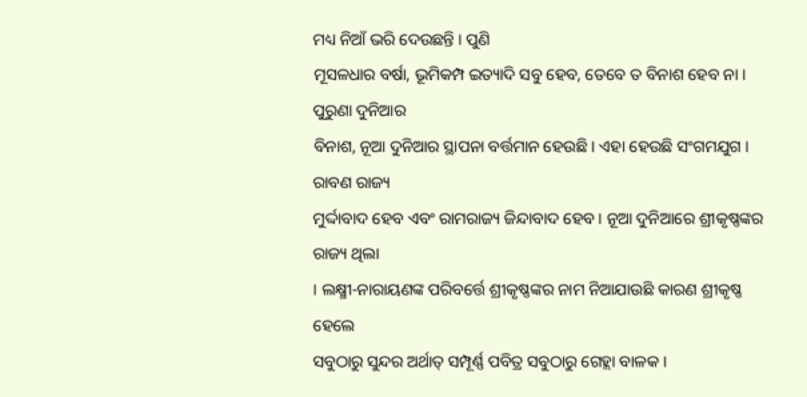ମଧ୍ୟ ନିଆଁ ଭରି ଦେଉଛନ୍ତି । ପୁଣି
ମୂସଳଧାର ବର୍ଷା, ଭୂମିକମ୍ପ ଇତ୍ୟାଦି ସବୁ ହେବ, ତେବେ ତ ବିନାଶ ହେବ ନା । ପୁରୁଣା ଦୁନିଆର
ବିନାଶ, ନୂଆ ଦୁନିଆର ସ୍ଥାପନା ବର୍ତ୍ତମାନ ହେଉଛି । ଏହା ହେଉଛି ସଂଗମଯୁଗ । ରାବଣ ରାଜ୍ୟ
ମୁର୍ଦ୍ଦାବାଦ ହେବ ଏବଂ ରାମରାଜ୍ୟ ଜିନ୍ଦାବାଦ ହେବ । ନୂଆ ଦୁନିଆରେ ଶ୍ରୀକୃଷ୍ଣଙ୍କର ରାଜ୍ୟ ଥିଲା
। ଲକ୍ଷ୍ମୀ-ନାରାୟଣଙ୍କ ପରିବର୍ତ୍ତେ ଶ୍ରୀକୃଷ୍ଣଙ୍କର ନାମ ନିଆଯାଉଛି କାରଣ ଶ୍ରୀକୃଷ୍ଣ ହେଲେ
ସବୁଠାରୁ ସୁନ୍ଦର ଅର୍ଥାତ୍ ସମ୍ପୂର୍ଣ୍ଣ ପବିତ୍ର ସବୁଠାରୁ ଗେହ୍ଲା ବାଳକ ।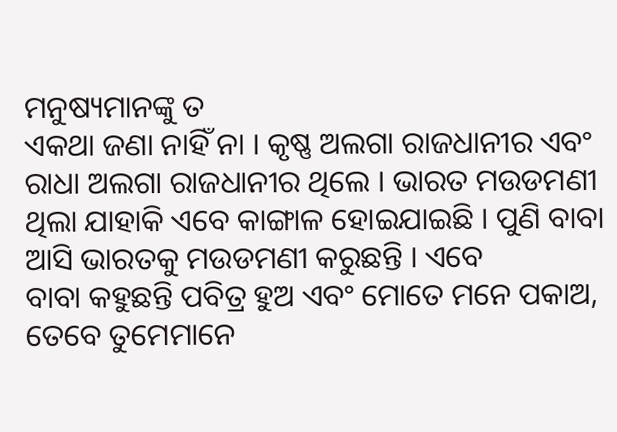ମନୁଷ୍ୟମାନଙ୍କୁ ତ
ଏକଥା ଜଣା ନାହିଁ ନା । କୃଷ୍ଣ ଅଲଗା ରାଜଧାନୀର ଏବଂ ରାଧା ଅଲଗା ରାଜଧାନୀର ଥିଲେ । ଭାରତ ମଉଡମଣୀ
ଥିଲା ଯାହାକି ଏବେ କାଙ୍ଗାଳ ହୋଇଯାଇଛି । ପୁଣି ବାବା ଆସି ଭାରତକୁ ମଉଡମଣୀ କରୁଛନ୍ତି । ଏବେ
ବାବା କହୁଛନ୍ତି ପବିତ୍ର ହୁଅ ଏବଂ ମୋତେ ମନେ ପକାଅ, ତେବେ ତୁମେମାନେ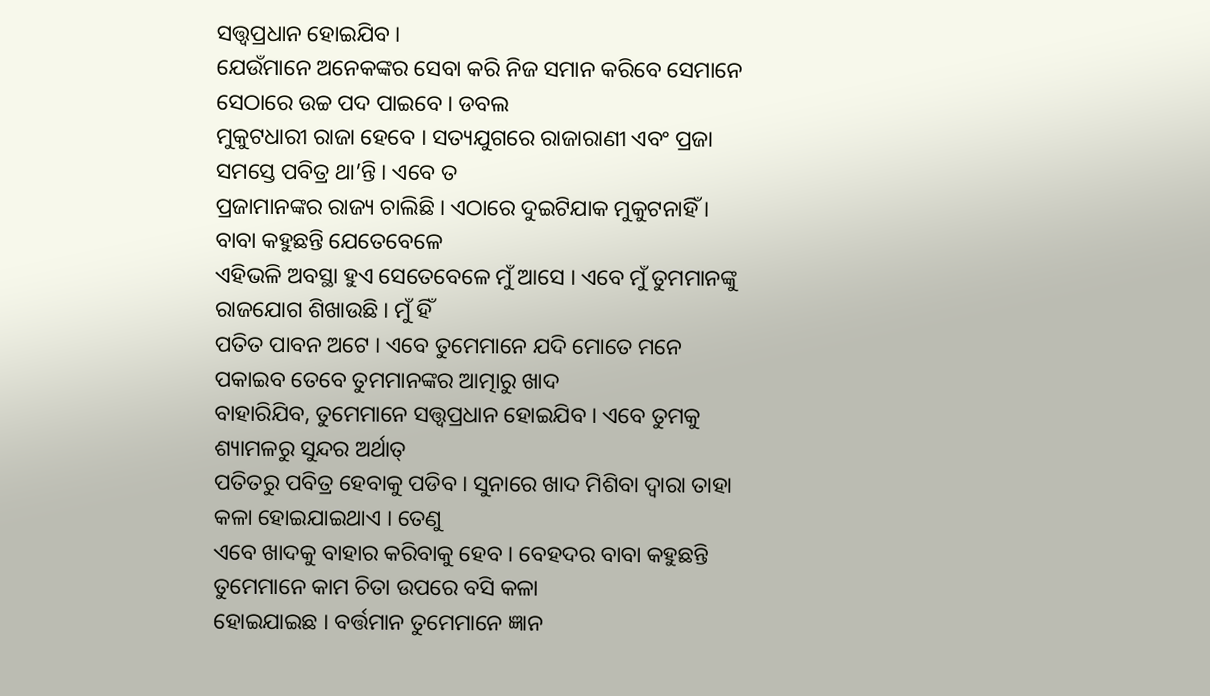ସତ୍ତ୍ୱପ୍ରଧାନ ହୋଇଯିବ ।
ଯେଉଁମାନେ ଅନେକଙ୍କର ସେବା କରି ନିଜ ସମାନ କରିବେ ସେମାନେ ସେଠାରେ ଉଚ୍ଚ ପଦ ପାଇବେ । ଡବଲ
ମୁକୁଟଧାରୀ ରାଜା ହେବେ । ସତ୍ୟଯୁଗରେ ରାଜାରାଣୀ ଏବଂ ପ୍ରଜା ସମସ୍ତେ ପବିତ୍ର ଥା’ନ୍ତି । ଏବେ ତ
ପ୍ରଜାମାନଙ୍କର ରାଜ୍ୟ ଚାଲିଛି । ଏଠାରେ ଦୁଇଟିଯାକ ମୁକୁଟନାହିଁ । ବାବା କହୁଛନ୍ତି ଯେତେବେଳେ
ଏହିଭଳି ଅବସ୍ଥା ହୁଏ ସେତେବେଳେ ମୁଁ ଆସେ । ଏବେ ମୁଁ ତୁମମାନଙ୍କୁ ରାଜଯୋଗ ଶିଖାଉଛି । ମୁଁ ହିଁ
ପତିତ ପାବନ ଅଟେ । ଏବେ ତୁମେମାନେ ଯଦି ମୋତେ ମନେ ପକାଇବ ତେବେ ତୁମମାନଙ୍କର ଆତ୍ମାରୁ ଖାଦ
ବାହାରିଯିବ, ତୁମେମାନେ ସତ୍ତ୍ୱପ୍ରଧାନ ହୋଇଯିବ । ଏବେ ତୁମକୁ ଶ୍ୟାମଳରୁ ସୁନ୍ଦର ଅର୍ଥାତ୍
ପତିତରୁ ପବିତ୍ର ହେବାକୁ ପଡିବ । ସୁନାରେ ଖାଦ ମିଶିବା ଦ୍ୱାରା ତାହା କଳା ହୋଇଯାଇଥାଏ । ତେଣୁ
ଏବେ ଖାଦକୁ ବାହାର କରିବାକୁ ହେବ । ବେହଦର ବାବା କହୁଛନ୍ତି ତୁମେମାନେ କାମ ଚିତା ଉପରେ ବସି କଳା
ହୋଇଯାଇଛ । ବର୍ତ୍ତମାନ ତୁମେମାନେ ଜ୍ଞାନ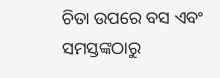ଚିତା ଉପରେ ବସ ଏବଂ ସମସ୍ତଙ୍କଠାରୁ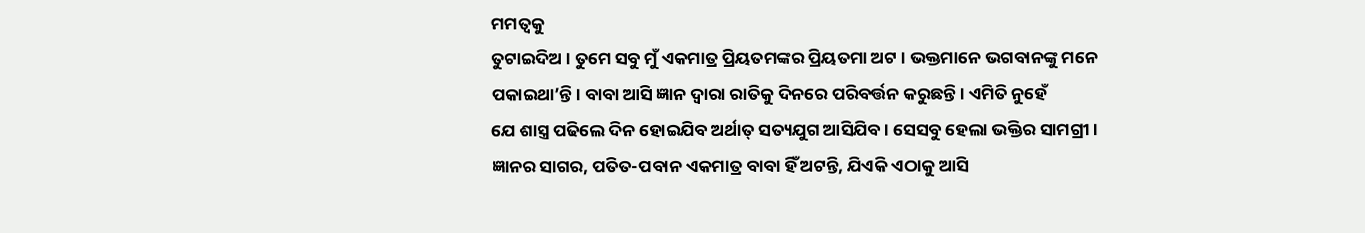ମମତ୍ୱକୁ
ତୁଟାଇଦିଅ । ତୁମେ ସବୁ ମୁଁ ଏକମାତ୍ର ପ୍ରିୟତମଙ୍କର ପ୍ରିୟତମା ଅଟ । ଭକ୍ତମାନେ ଭଗବାନଙ୍କୁ ମନେ
ପକାଇଥା’ନ୍ତି । ବାବା ଆସି ଜ୍ଞାନ ଦ୍ୱାରା ରାତିକୁ ଦିନରେ ପରିବର୍ତ୍ତନ କରୁଛନ୍ତି । ଏମିତି ନୁହେଁ
ଯେ ଶାସ୍ତ୍ର ପଢିଲେ ଦିନ ହୋଇଯିବ ଅର୍ଥାତ୍ ସତ୍ୟଯୁଗ ଆସିଯିବ । ସେସବୁ ହେଲା ଭକ୍ତିର ସାମଗ୍ରୀ ।
ଜ୍ଞାନର ସାଗର, ପତିତ-ପବାନ ଏକମାତ୍ର ବାବା ହିଁ ଅଟନ୍ତି, ଯିଏକି ଏଠାକୁ ଆସି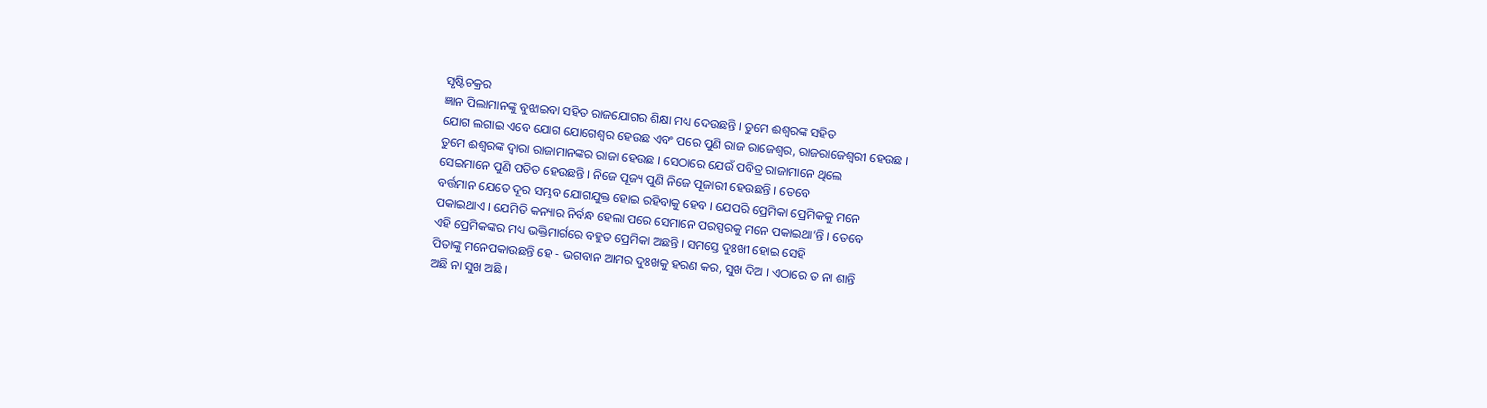ସୃଷ୍ଟିଚକ୍ରର
ଜ୍ଞାନ ପିଲାମାନଙ୍କୁ ବୁଝାଇବା ସହିତ ରାଜଯୋଗର ଶିକ୍ଷା ମଧ୍ୟ ଦେଉଛନ୍ତି । ତୁମେ ଈଶ୍ୱରଙ୍କ ସହିତ
ଯୋଗ ଲଗାଇ ଏବେ ଯୋଗ ଯୋଗେଶ୍ୱର ହେଉଛ ଏବଂ ପରେ ପୁଣି ରାଜ ରାଜେଶ୍ୱର, ରାଜରାଜେଶ୍ୱରୀ ହେଉଛ ।
ତୁମେ ଈଶ୍ୱରଙ୍କ ଦ୍ୱାରା ରାଜାମାନଙ୍କର ରାଜା ହେଉଛ । ସେଠାରେ ଯେଉଁ ପବିତ୍ର ରାଜାମାନେ ଥିଲେ
ସେଇମାନେ ପୁଣି ପତିତ ହେଉଛନ୍ତି । ନିଜେ ପୂଜ୍ୟ ପୁଣି ନିଜେ ପୂଜାରୀ ହେଉଛନ୍ତି । ତେବେ
ବର୍ତ୍ତମାନ ଯେତେ ଦୂର ସମ୍ଭବ ଯୋଗଯୁକ୍ତ ହୋଇ ରହିବାକୁ ହେବ । ଯେପରି ପ୍ରେମିକା ପ୍ରେମିକକୁ ମନେ
ପକାଇଥାଏ । ଯେମିତି କନ୍ୟାର ନିର୍ବନ୍ଧ ହେଲା ପରେ ସେମାନେ ପରସ୍ପରକୁ ମନେ ପକାଇଥା’ନ୍ତି । ତେବେ
ଏହି ପ୍ରେମିକଙ୍କର ମଧ୍ୟ ଭକ୍ତିମାର୍ଗରେ ବହୁତ ପ୍ରେମିକା ଅଛନ୍ତି । ସମସ୍ତେ ଦୁଃଖୀ ହୋଇ ସେହି
ପିତାଙ୍କୁ ମନେପକାଉଛନ୍ତି ହେ - ଭଗବାନ ଆମର ଦୁଃଖକୁ ହରଣ କର, ସୁଖ ଦିଅ । ଏଠାରେ ତ ନା ଶାନ୍ତି
ଅଛି ନା ସୁଖ ଅଛି ।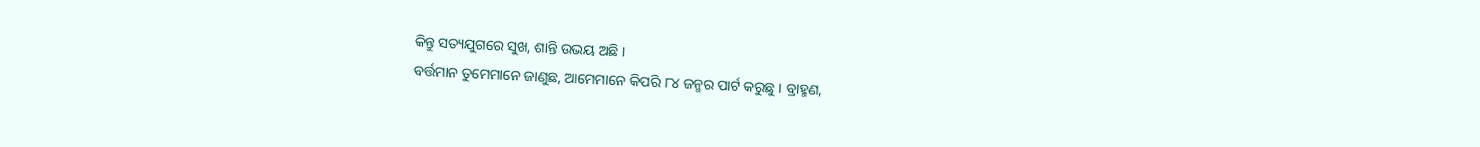କିନ୍ତୁ ସତ୍ୟଯୁଗରେ ସୁଖ, ଶାନ୍ତି ଉଭୟ ଅଛି ।
ବର୍ତ୍ତମାନ ତୁମେମାନେ ଜାଣୁଛ, ଆମେମାନେ କିପରି ୮୪ ଜନ୍ମର ପାର୍ଟ କରୁଛୁ । ବ୍ରାହ୍ମଣ,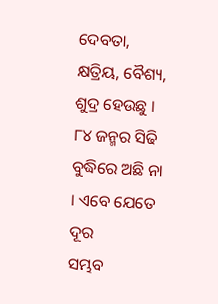ଦେବତା,
କ୍ଷତ୍ରିୟ, ବୈଶ୍ୟ, ଶୁଦ୍ର ହେଉଛୁ । ୮୪ ଜନ୍ମର ସିଢି ବୁଦ୍ଧିରେ ଅଛି ନା । ଏବେ ଯେତେ ଦୂର
ସମ୍ଭବ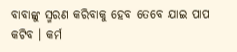ବାବାଙ୍କୁ ସ୍ମରଣ କରିବାକୁ ହେବ ତେବେ ଯାଇ ପାପ କଟିବ । କର୍ମ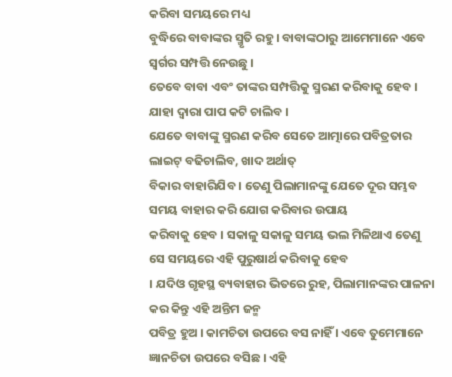କରିବା ସମୟରେ ମଧ୍ୟ
ବୁଦ୍ଧିରେ ବାବାଙ୍କର ସ୍ମୃତି ରହୁ । ବାବାଙ୍କଠାରୁ ଆମେମାନେ ଏବେ ସ୍ୱର୍ଗର ସମ୍ପତ୍ତି ନେଉଛୁ ।
ତେବେ ବାବା ଏବଂ ତାଙ୍କର ସମ୍ପତ୍ତିକୁ ସ୍ମରଣ କରିବାକୁ ହେବ । ଯାହା ଦ୍ୱାରା ପାପ କଟି ଚାଲିବ ।
ଯେତେ ବାବାଙ୍କୁ ସ୍ମରଣ କରିବ ସେତେ ଆତ୍ମାରେ ପବିତ୍ରତାର ଲାଇଟ୍ ବଢିଚାଲିବ, ଖାଦ ଅର୍ଥାତ୍
ବିକାର ବାହାରିଯିବ । ତେଣୁ ପିଲାମାନଙ୍କୁ ଯେତେ ଦୂର ସମ୍ଭବ ସମୟ ବାହାର କରି ଯୋଗ କରିବାର ଉପାୟ
କରିବାକୁ ହେବ । ସକାଳୁ ସକାଳୁ ସମୟ ଭଲ ମିଳିଥାଏ ତେଣୁ ସେ ସମୟରେ ଏହି ପୁରୁଷାର୍ଥ କରିବାକୁ ହେବ
। ଯଦିଓ ଗୃହସ୍ଥ ବ୍ୟବାହାର ଭିତରେ ରୁହ, ପିଲାମାନଙ୍କର ପାଳନା କର କିନ୍ତୁ ଏହି ଅନ୍ତିମ ଜନ୍ମ
ପବିତ୍ର ହୁଅ । କାମଚିତା ଉପରେ ବସ ନାହିଁ । ଏବେ ତୁମେମାନେ ଜ୍ଞାନଚିତା ଉପରେ ବସିଛ । ଏହି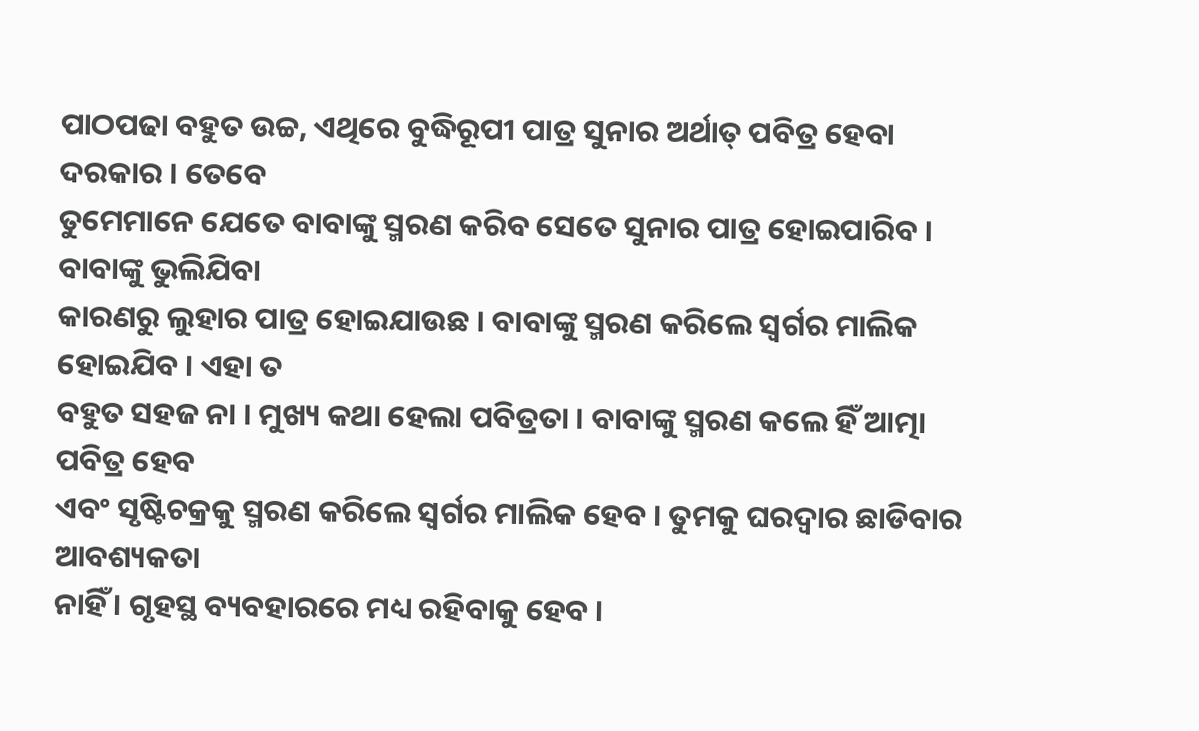ପାଠପଢା ବହୁତ ଉଚ୍ଚ, ଏଥିରେ ବୁଦ୍ଧିରୂପୀ ପାତ୍ର ସୁନାର ଅର୍ଥାତ୍ ପବିତ୍ର ହେବା ଦରକାର । ତେବେ
ତୁମେମାନେ ଯେତେ ବାବାଙ୍କୁ ସ୍ମରଣ କରିବ ସେତେ ସୁନାର ପାତ୍ର ହୋଇପାରିବ । ବାବାଙ୍କୁ ଭୁଲିଯିବା
କାରଣରୁ ଲୁହାର ପାତ୍ର ହୋଇଯାଉଛ । ବାବାଙ୍କୁ ସ୍ମରଣ କରିଲେ ସ୍ୱର୍ଗର ମାଲିକ ହୋଇଯିବ । ଏହା ତ
ବହୁତ ସହଜ ନା । ମୁଖ୍ୟ କଥା ହେଲା ପବିତ୍ରତା । ବାବାଙ୍କୁ ସ୍ମରଣ କଲେ ହିଁ ଆତ୍ମା ପବିତ୍ର ହେବ
ଏବଂ ସୃଷ୍ଟିଚକ୍ରକୁ ସ୍ମରଣ କରିଲେ ସ୍ୱର୍ଗର ମାଲିକ ହେବ । ତୁମକୁ ଘରଦ୍ୱାର ଛାଡିବାର ଆବଶ୍ୟକତା
ନାହିଁ । ଗୃହସ୍ଥ ବ୍ୟବହାରରେ ମଧ୍ୟ ରହିବାକୁ ହେବ ।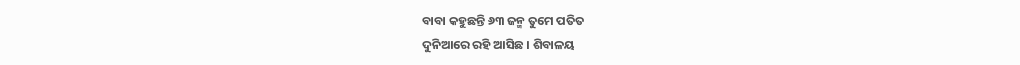ବାବା କହୁଛନ୍ତି ୬୩ ଜନ୍ମ ତୁମେ ପତିତ
ଦୁନିଆରେ ରହି ଆସିଛ । ଶିବାଳୟ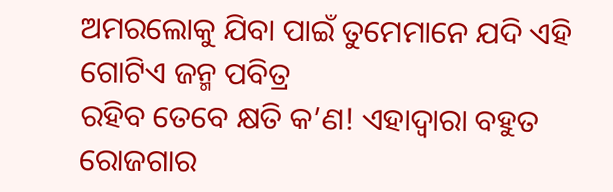ଅମରଲୋକୁ ଯିବା ପାଇଁ ତୁମେମାନେ ଯଦି ଏହି ଗୋଟିଏ ଜନ୍ମ ପବିତ୍ର
ରହିବ ତେବେ କ୍ଷତି କ’ଣ! ଏହାଦ୍ୱାରା ବହୁତ ରୋଜଗାର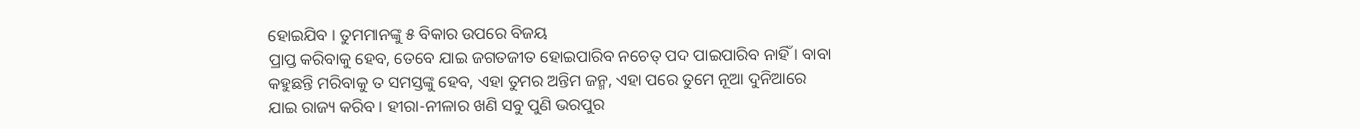ହୋଇଯିବ । ତୁମମାନଙ୍କୁ ୫ ବିକାର ଉପରେ ବିଜୟ
ପ୍ରାପ୍ତ କରିବାକୁ ହେବ, ତେବେ ଯାଇ ଜଗତଜୀତ ହୋଇପାରିବ ନଚେତ୍ ପଦ ପାଇପାରିବ ନାହିଁ । ବାବା
କହୁଛନ୍ତି ମରିବାକୁ ତ ସମସ୍ତଙ୍କୁ ହେବ, ଏହା ତୁମର ଅନ୍ତିମ ଜନ୍ମ, ଏହା ପରେ ତୁମେ ନୂଆ ଦୁନିଆରେ
ଯାଇ ରାଜ୍ୟ କରିବ । ହୀରା-ନୀଳାର ଖଣି ସବୁ ପୁଣି ଭରପୁର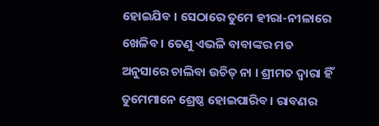ହୋଇଯିବ । ସେଠାରେ ତୁମେ ହୀରା-ନୀଳାରେ
ଖେଳିବ । ତେଣୁ ଏଭଳି ବାବାଙ୍କର ମତ ଅନୁସାରେ ଚାଲିବା ଉଚିତ୍ ନା । ଶ୍ରୀମତ ଦ୍ୱାରା ହିଁ
ତୁମେମାନେ ଶ୍ରେଷ୍ଠ ହୋଇପାରିବ । ରାବଣର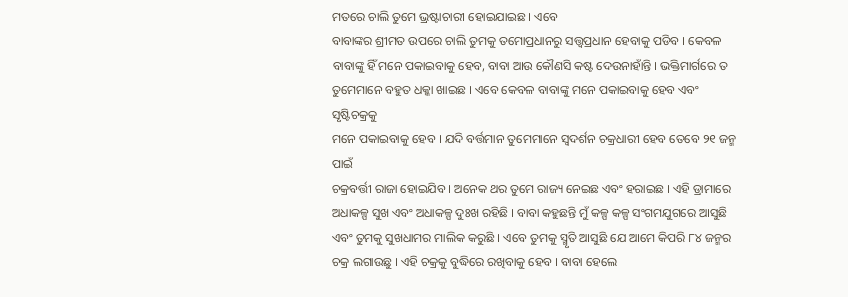ମତରେ ଚାଲି ତୁମେ ଭ୍ରଷ୍ଟାଚାରୀ ହୋଇଯାଇଛ । ଏବେ
ବାବାଙ୍କର ଶ୍ରୀମତ ଉପରେ ଚାଲି ତୁମକୁ ତମୋପ୍ରଧାନରୁ ସତ୍ତ୍ୱପ୍ରଧାନ ହେବାକୁ ପଡିବ । କେବଳ
ବାବାଙ୍କୁ ହିଁ ମନେ ପକାଇବାକୁ ହେବ, ବାବା ଆଉ କୌଣସି କଷ୍ଟ ଦେଉନାହାଁନ୍ତି । ଭକ୍ତିମାର୍ଗରେ ତ
ତୁମେମାନେ ବହୁତ ଧକ୍କା ଖାଇଛ । ଏବେ କେବଳ ବାବାଙ୍କୁ ମନେ ପକାଇବାକୁ ହେବ ଏବଂ ସୃଷ୍ଟିଚକ୍ରକୁ
ମନେ ପକାଇବାକୁ ହେବ । ଯଦି ବର୍ତ୍ତମାନ ତୁମେମାନେ ସ୍ୱଦର୍ଶନ ଚକ୍ରଧାରୀ ହେବ ତେବେ ୨୧ ଜନ୍ମ ପାଇଁ
ଚକ୍ରବର୍ତ୍ତୀ ରାଜା ହୋଇଯିବ । ଅନେକ ଥର ତୁମେ ରାଜ୍ୟ ନେଇଛ ଏବଂ ହରାଇଛ । ଏହି ଡ୍ରାମାରେ
ଅଧାକଳ୍ପ ସୁଖ ଏବଂ ଅଧାକଳ୍ପ ଦୁଃଖ ରହିଛି । ବାବା କହୁଛନ୍ତି ମୁଁ କଳ୍ପ କଳ୍ପ ସଂଗମଯୁଗରେ ଆସୁଛି
ଏବଂ ତୁମକୁ ସୁଖଧାମର ମାଲିକ କରୁଛି । ଏବେ ତୁମକୁ ସ୍ମୃତି ଆସୁଛି ଯେ ଆମେ କିପରି ୮୪ ଜନ୍ମର
ଚକ୍ର ଲଗାଉଛୁ । ଏହି ଚକ୍ରକୁ ବୁଦ୍ଧିରେ ରଖିବାକୁ ହେବ । ବାବା ହେଲେ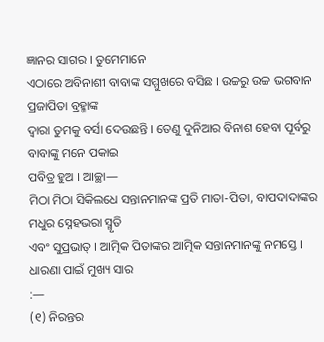ଜ୍ଞାନର ସାଗର । ତୁମେମାନେ
ଏଠାରେ ଅବିନାଶୀ ବାବାଙ୍କ ସମ୍ମୁଖରେ ବସିଛ । ଉଚ୍ଚରୁ ଉଚ୍ଚ ଭଗବାନ ପ୍ରଜାପିତା ବ୍ରହ୍ମାଙ୍କ
ଦ୍ୱାରା ତୁମକୁ ବର୍ସା ଦେଉଛନ୍ତି । ତେଣୁ ଦୁନିଆର ବିନାଶ ହେବା ପୂର୍ବରୁ ବାବାଙ୍କୁ ମନେ ପକାଇ
ପବିତ୍ର ହୁଅ । ଆଚ୍ଛା—
ମିଠା ମିଠା ସିକିଲଧେ ସନ୍ତାନମାନଙ୍କ ପ୍ରତି ମାତା-ପିତା, ବାପଦାଦାଙ୍କର ମଧୁର ସ୍ନେହଭରା ସ୍ମୃତି
ଏବଂ ସୁପ୍ରଭାତ୍ । ଆତ୍ମିକ ପିତାଙ୍କର ଆତ୍ମିକ ସନ୍ତାନମାନଙ୍କୁ ନମସ୍ତେ ।
ଧାରଣା ପାଇଁ ମୁଖ୍ୟ ସାର
:—
(୧) ନିରନ୍ତର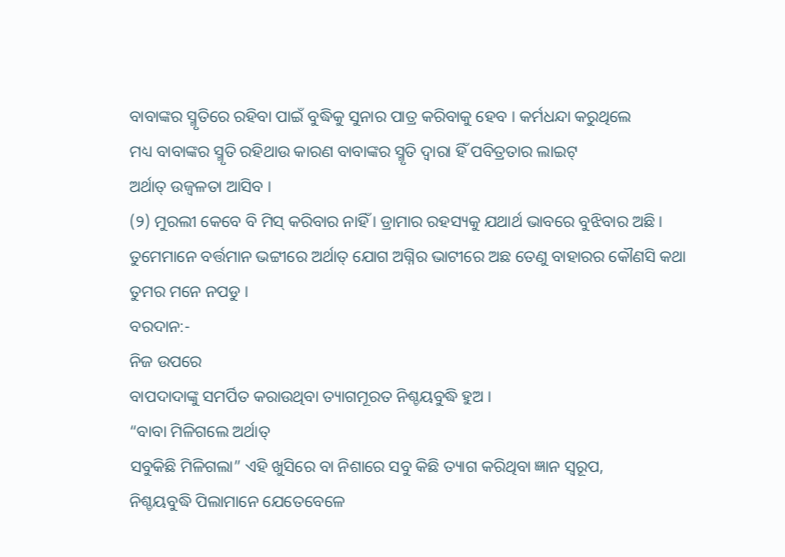ବାବାଙ୍କର ସ୍ମୃତିରେ ରହିବା ପାଇଁ ବୁଦ୍ଧିକୁ ସୁନାର ପାତ୍ର କରିବାକୁ ହେବ । କର୍ମଧନ୍ଦା କରୁଥିଲେ
ମଧ୍ୟ ବାବାଙ୍କର ସ୍ମୃତି ରହିଥାଉ କାରଣ ବାବାଙ୍କର ସ୍ମୃତି ଦ୍ୱାରା ହିଁ ପବିତ୍ରତାର ଲାଇଟ୍
ଅର୍ଥାତ୍ ଉଜ୍ୱଳତା ଆସିବ ।
(୨) ମୁରଲୀ କେବେ ବି ମିସ୍ କରିବାର ନାହିଁ । ଡ୍ରାମାର ରହସ୍ୟକୁ ଯଥାର୍ଥ ଭାବରେ ବୁଝିବାର ଅଛି ।
ତୁମେମାନେ ବର୍ତ୍ତମାନ ଭଟ୍ଟୀରେ ଅର୍ଥାତ୍ ଯୋଗ ଅଗ୍ନିର ଭାଟୀରେ ଅଛ ତେଣୁ ବାହାରର କୌଣସି କଥା
ତୁମର ମନେ ନପଡୁ ।
ବରଦାନ:-
ନିଜ ଉପରେ
ବାପଦାଦାଙ୍କୁ ସମର୍ପିତ କରାଉଥିବା ତ୍ୟାଗମୂରତ ନିଶ୍ଚୟବୁଦ୍ଧି ହୁଅ ।
“ବାବା ମିଳିଗଲେ ଅର୍ଥାତ୍
ସବୁକିଛି ମିଳିଗଲା” ଏହି ଖୁସିରେ ବା ନିଶାରେ ସବୁ କିଛି ତ୍ୟାଗ କରିଥିବା ଜ୍ଞାନ ସ୍ୱରୂପ,
ନିଶ୍ଚୟବୁଦ୍ଧି ପିଲାମାନେ ଯେତେବେଳେ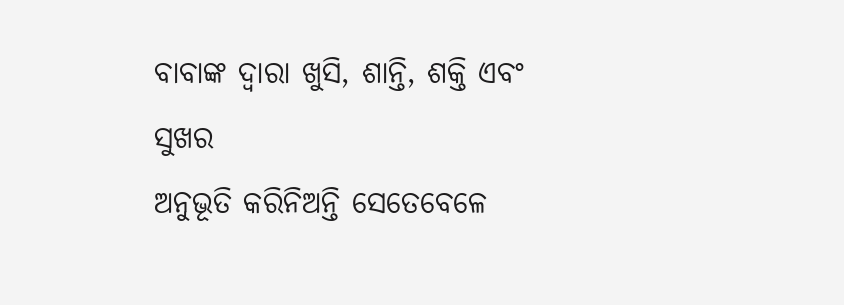ବାବାଙ୍କ ଦ୍ୱାରା ଖୁସି, ଶାନ୍ତି, ଶକ୍ତି ଏବଂ ସୁଖର
ଅନୁଭୂତି କରିନିଅନ୍ତି ସେତେବେଳେ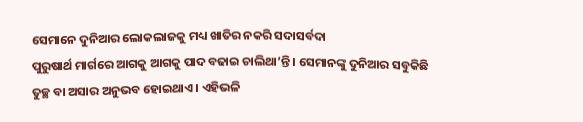ସେମାନେ ଦୁନିଆର ଲୋକଲାଜକୁ ମଧ୍ୟ ଖାତିର ନକରି ସଦାସର୍ବଦା
ପୁରୁଷାର୍ଥ ମାର୍ଗରେ ଆଗକୁ ଆଗକୁ ପାଦ ବଢାଇ ଚାଲିଥା’ନ୍ତି । ସେମାନଙ୍କୁ ଦୁନିଆର ସବୁକିଛି
ତୁଚ୍ଛ ବା ଅସାର ଅନୁଭବ ହୋଇଥାଏ । ଏହିଭଳି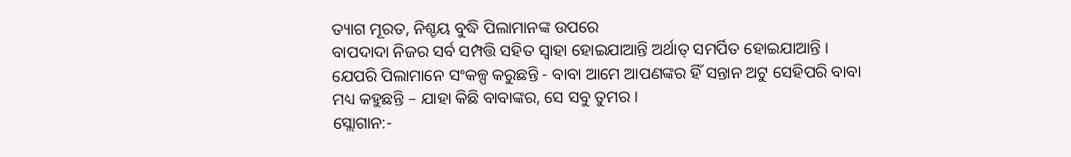ତ୍ୟାଗ ମୂରତ, ନିଶ୍ଚୟ ବୁଦ୍ଧି ପିଲାମାନଙ୍କ ଉପରେ
ବାପଦାଦା ନିଜର ସର୍ବ ସମ୍ପତ୍ତି ସହିତ ସ୍ୱାହା ହୋଇଯାଆନ୍ତି ଅର୍ଥାତ୍ ସମର୍ପିତ ହୋଇଯାଆନ୍ତି ।
ଯେପରି ପିଲାମାନେ ସଂକଳ୍ପ କରୁଛନ୍ତି - ବାବା ଆମେ ଆପଣଙ୍କର ହିଁ ସନ୍ତାନ ଅଟୁ ସେହିପରି ବାବା
ମଧ୍ୟ କହୁଛନ୍ତି – ଯାହା କିଛି ବାବାଙ୍କର, ସେ ସବୁ ତୁମର ।
ସ୍ଲୋଗାନ:-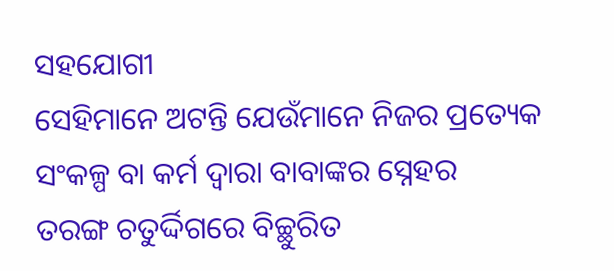ସହଯୋଗୀ
ସେହିମାନେ ଅଟନ୍ତି ଯେଉଁମାନେ ନିଜର ପ୍ରତ୍ୟେକ ସଂକଳ୍ପ ବା କର୍ମ ଦ୍ୱାରା ବାବାଙ୍କର ସ୍ନେହର
ତରଙ୍ଗ ଚତୁର୍ଦ୍ଦିଗରେ ବିଚ୍ଛୁରିତ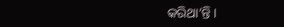କରିଥା’ନ୍ତି ।